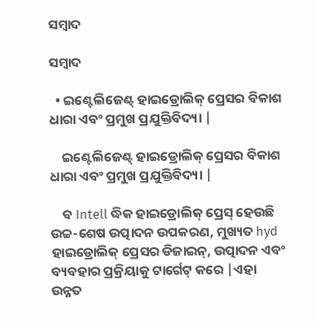ସମ୍ବାଦ

ସମ୍ବାଦ

  • ଇଣ୍ଟେଲିଜେଣ୍ଟ୍ ହାଇଡ୍ରୋଲିକ୍ ପ୍ରେସର ବିକାଶ ଧାରା ଏବଂ ପ୍ରମୁଖ ପ୍ରଯୁକ୍ତିବିଦ୍ୟା |

    ଇଣ୍ଟେଲିଜେଣ୍ଟ୍ ହାଇଡ୍ରୋଲିକ୍ ପ୍ରେସର ବିକାଶ ଧାରା ଏବଂ ପ୍ରମୁଖ ପ୍ରଯୁକ୍ତିବିଦ୍ୟା |

    ବ Intell ଦ୍ଧିକ ହାଇଡ୍ରୋଲିକ୍ ପ୍ରେସ୍ ହେଉଛି ଉଚ୍ଚ-ଶେଷ ଉତ୍ପାଦନ ଉପକରଣ, ମୁଖ୍ୟତ hyd ହାଇଡ୍ରୋଲିକ୍ ପ୍ରେସର ଡିଜାଇନ୍, ଉତ୍ପାଦନ ଏବଂ ବ୍ୟବହାର ପ୍ରକ୍ରିୟାକୁ ଟାର୍ଗେଟ୍ କରେ |ଏହା ଉନ୍ନତ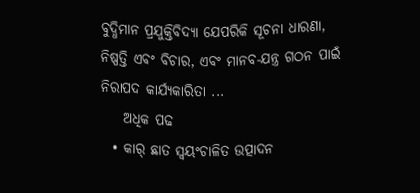ବୁଦ୍ଧିମାନ ପ୍ରଯୁକ୍ତିବିଦ୍ୟା ଯେପରିକି ସୂଚନା ଧାରଣା, ନିଷ୍ପତ୍ତି ଏବଂ ବିଚାର, ଏବଂ ମାନବ-ଯନ୍ତ୍ର ଗଠନ ପାଇଁ ନିରାପଦ କାର୍ଯ୍ୟକାରିତା ...
    ଅଧିକ ପଢ
  • କାର୍ ଛାତ ସ୍ୱୟଂଚାଳିତ ଉତ୍ପାଦନ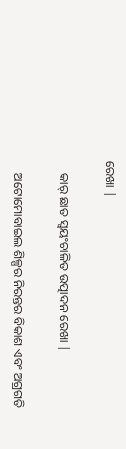ରେଖା |

    କାର୍ ଛାତ ସ୍ୱୟଂଚାଳିତ ଉତ୍ପାଦନ ରେଖା |

    ଅଟୋମୋବାଇଲ ଶିଳ୍ପର ନିରନ୍ତର ବିକାଶ ଏବଂ ଅଗ୍ରଗତି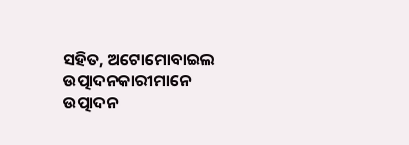ସହିତ, ଅଟୋମୋବାଇଲ ଉତ୍ପାଦନକାରୀମାନେ ଉତ୍ପାଦନ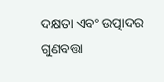ଦକ୍ଷତା ଏବଂ ଉତ୍ପାଦର ଗୁଣବତ୍ତା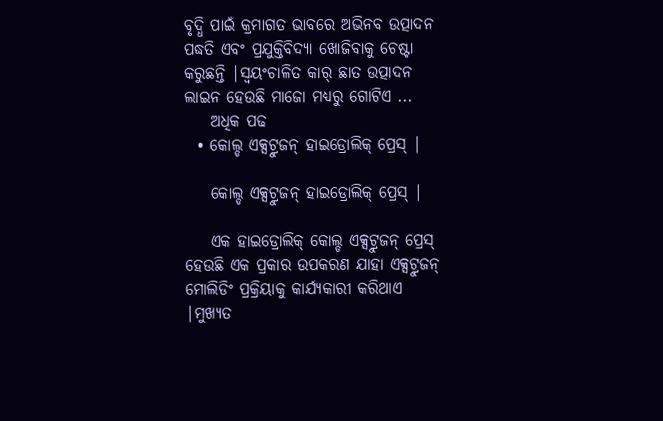ବୃଦ୍ଧି ପାଇଁ କ୍ରମାଗତ ଭାବରେ ଅଭିନବ ଉତ୍ପାଦନ ପଦ୍ଧତି ଏବଂ ପ୍ରଯୁକ୍ତିବିଦ୍ୟା ଖୋଜିବାକୁ ଚେଷ୍ଟା କରୁଛନ୍ତି |ସ୍ୱୟଂଚାଳିତ କାର୍ ଛାତ ଉତ୍ପାଦନ ଲାଇନ ହେଉଛି ମାଜୋ ମଧ୍ୟରୁ ଗୋଟିଏ ...
    ଅଧିକ ପଢ
  • କୋଲ୍ଡ ଏକ୍ସଟ୍ରୁଜନ୍ ହାଇଡ୍ରୋଲିକ୍ ପ୍ରେସ୍ |

    କୋଲ୍ଡ ଏକ୍ସଟ୍ରୁଜନ୍ ହାଇଡ୍ରୋଲିକ୍ ପ୍ରେସ୍ |

    ଏକ ହାଇଡ୍ରୋଲିକ୍ କୋଲ୍ଡ ଏକ୍ସଟ୍ରୁଜନ୍ ପ୍ରେସ୍ ହେଉଛି ଏକ ପ୍ରକାର ଉପକରଣ ଯାହା ଏକ୍ସଟ୍ରୁଜନ୍ ମୋଲିଡିଂ ପ୍ରକ୍ରିୟାକୁ କାର୍ଯ୍ୟକାରୀ କରିଥାଏ |ମୁଖ୍ୟତ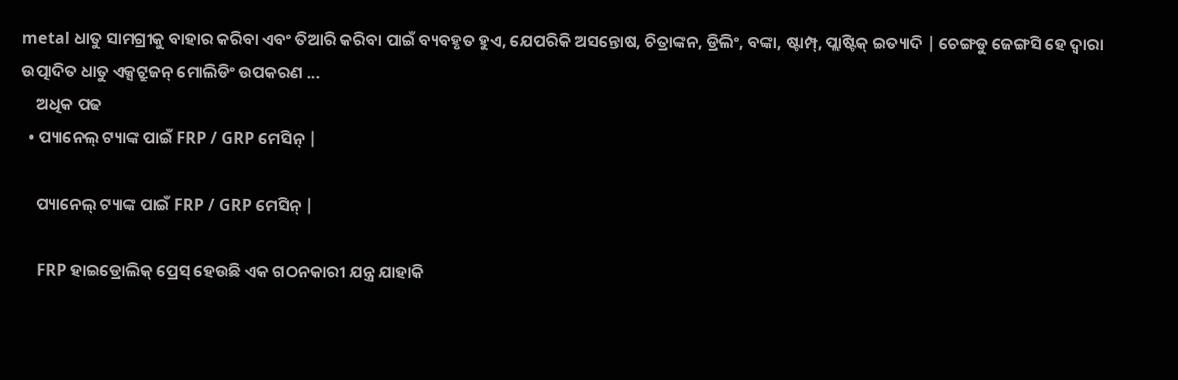metal ଧାତୁ ସାମଗ୍ରୀକୁ ବାହାର କରିବା ଏବଂ ତିଆରି କରିବା ପାଇଁ ବ୍ୟବହୃତ ହୁଏ, ଯେପରିକି ଅସନ୍ତୋଷ, ଚିତ୍ରାଙ୍କନ, ଡ୍ରିଲିଂ, ବଙ୍କା, ଷ୍ଟାମ୍ପ୍, ପ୍ଲାଷ୍ଟିକ୍ ଇତ୍ୟାଦି | ଚେଙ୍ଗଡୁ ଜେଙ୍ଗସି ହେ ଦ୍ୱାରା ଉତ୍ପାଦିତ ଧାତୁ ଏକ୍ସଟ୍ରୁଜନ୍ ମୋଲିଡିଂ ଉପକରଣ ...
    ଅଧିକ ପଢ
  • ପ୍ୟାନେଲ୍ ଟ୍ୟାଙ୍କ ପାଇଁ FRP / GRP ମେସିନ୍ |

    ପ୍ୟାନେଲ୍ ଟ୍ୟାଙ୍କ ପାଇଁ FRP / GRP ମେସିନ୍ |

    FRP ହାଇଡ୍ରୋଲିକ୍ ପ୍ରେସ୍ ହେଉଛି ଏକ ଗଠନକାରୀ ଯନ୍ତ୍ର ଯାହାକି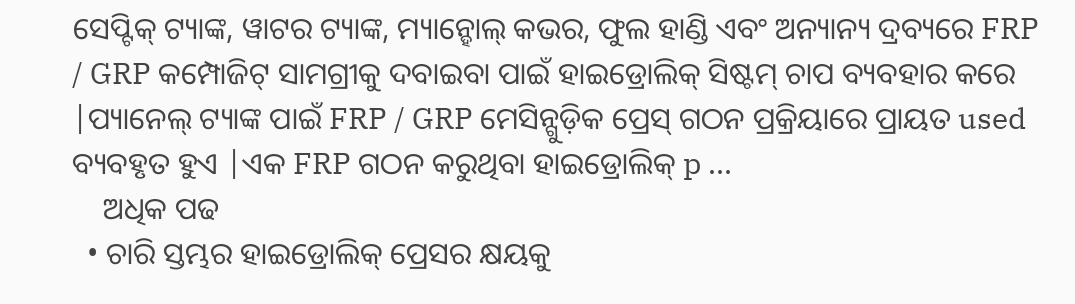ସେପ୍ଟିକ୍ ଟ୍ୟାଙ୍କ, ୱାଟର ଟ୍ୟାଙ୍କ, ମ୍ୟାନ୍ହୋଲ୍ କଭର, ଫୁଲ ହାଣ୍ଡି ଏବଂ ଅନ୍ୟାନ୍ୟ ଦ୍ରବ୍ୟରେ FRP / GRP କମ୍ପୋଜିଟ୍ ସାମଗ୍ରୀକୁ ଦବାଇବା ପାଇଁ ହାଇଡ୍ରୋଲିକ୍ ସିଷ୍ଟମ୍ ଚାପ ବ୍ୟବହାର କରେ |ପ୍ୟାନେଲ୍ ଟ୍ୟାଙ୍କ ପାଇଁ FRP / GRP ମେସିନ୍ଗୁଡ଼ିକ ପ୍ରେସ୍ ଗଠନ ପ୍ରକ୍ରିୟାରେ ପ୍ରାୟତ used ବ୍ୟବହୃତ ହୁଏ |ଏକ FRP ଗଠନ କରୁଥିବା ହାଇଡ୍ରୋଲିକ୍ p ...
    ଅଧିକ ପଢ
  • ଚାରି ସ୍ତମ୍ଭର ହାଇଡ୍ରୋଲିକ୍ ପ୍ରେସର କ୍ଷୟକୁ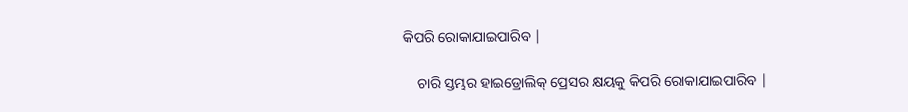କିପରି ରୋକାଯାଇପାରିବ |

    ଚାରି ସ୍ତମ୍ଭର ହାଇଡ୍ରୋଲିକ୍ ପ୍ରେସର କ୍ଷୟକୁ କିପରି ରୋକାଯାଇପାରିବ |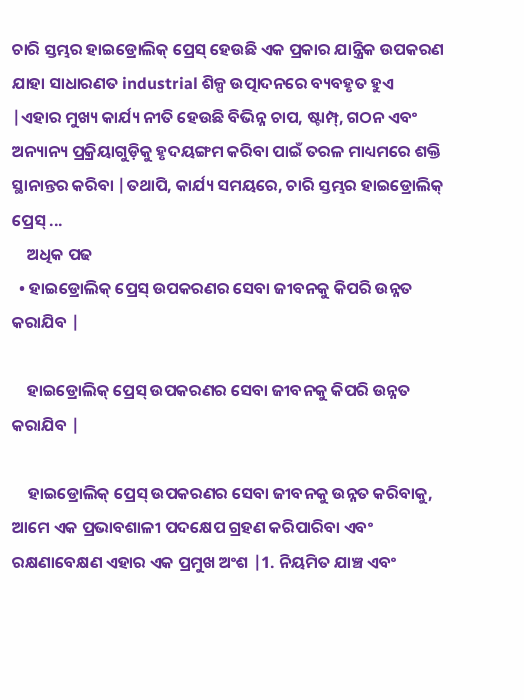ଚାରି ସ୍ତମ୍ଭର ହାଇଡ୍ରୋଲିକ୍ ପ୍ରେସ୍ ହେଉଛି ଏକ ପ୍ରକାର ଯାନ୍ତ୍ରିକ ଉପକରଣ ଯାହା ସାଧାରଣତ industrial ଶିଳ୍ପ ଉତ୍ପାଦନରେ ବ୍ୟବହୃତ ହୁଏ |ଏହାର ମୁଖ୍ୟ କାର୍ଯ୍ୟ ନୀତି ହେଉଛି ବିଭିନ୍ନ ଚାପ, ଷ୍ଟାମ୍ପ୍, ଗଠନ ଏବଂ ଅନ୍ୟାନ୍ୟ ପ୍ରକ୍ରିୟାଗୁଡ଼ିକୁ ହୃଦୟଙ୍ଗମ କରିବା ପାଇଁ ତରଳ ମାଧ୍ୟମରେ ଶକ୍ତି ସ୍ଥାନାନ୍ତର କରିବା |ତଥାପି, କାର୍ଯ୍ୟ ସମୟରେ, ଚାରି ସ୍ତମ୍ଭର ହାଇଡ୍ରୋଲିକ୍ ପ୍ରେସ୍ ...
    ଅଧିକ ପଢ
  • ହାଇଡ୍ରୋଲିକ୍ ପ୍ରେସ୍ ଉପକରଣର ସେବା ଜୀବନକୁ କିପରି ଉନ୍ନତ କରାଯିବ |

    ହାଇଡ୍ରୋଲିକ୍ ପ୍ରେସ୍ ଉପକରଣର ସେବା ଜୀବନକୁ କିପରି ଉନ୍ନତ କରାଯିବ |

    ହାଇଡ୍ରୋଲିକ୍ ପ୍ରେସ୍ ଉପକରଣର ସେବା ଜୀବନକୁ ଉନ୍ନତ କରିବାକୁ, ଆମେ ଏକ ପ୍ରଭାବଶାଳୀ ପଦକ୍ଷେପ ଗ୍ରହଣ କରିପାରିବା ଏବଂ ରକ୍ଷଣାବେକ୍ଷଣ ଏହାର ଏକ ପ୍ରମୁଖ ଅଂଶ |1. ନିୟମିତ ଯାଞ୍ଚ ଏବଂ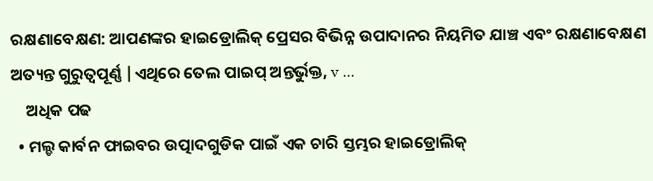ରକ୍ଷଣାବେକ୍ଷଣ: ଆପଣଙ୍କର ହାଇଡ୍ରୋଲିକ୍ ପ୍ରେସର ବିଭିନ୍ନ ଉପାଦାନର ନିୟମିତ ଯାଞ୍ଚ ଏବଂ ରକ୍ଷଣାବେକ୍ଷଣ ଅତ୍ୟନ୍ତ ଗୁରୁତ୍ୱପୂର୍ଣ୍ଣ |ଏଥିରେ ତେଲ ପାଇପ୍ ଅନ୍ତର୍ଭୁକ୍ତ, v ...
    ଅଧିକ ପଢ
  • ମଲ୍ଡ କାର୍ବନ ଫାଇବର ଉତ୍ପାଦଗୁଡିକ ପାଇଁ ଏକ ଚାରି ସ୍ତମ୍ଭର ହାଇଡ୍ରୋଲିକ୍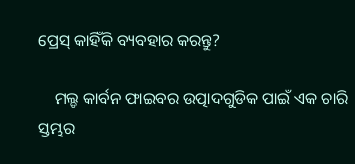ପ୍ରେସ୍ କାହିଁକି ବ୍ୟବହାର କରନ୍ତୁ?

    ମଲ୍ଡ କାର୍ବନ ଫାଇବର ଉତ୍ପାଦଗୁଡିକ ପାଇଁ ଏକ ଚାରି ସ୍ତମ୍ଭର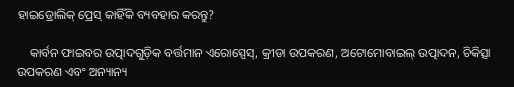ହାଇଡ୍ରୋଲିକ୍ ପ୍ରେସ୍ କାହିଁକି ବ୍ୟବହାର କରନ୍ତୁ?

    କାର୍ବନ ଫାଇବର ଉତ୍ପାଦଗୁଡ଼ିକ ବର୍ତ୍ତମାନ ଏରୋସ୍ପେସ୍, କ୍ରୀଡା ଉପକରଣ, ଅଟୋମୋବାଇଲ୍ ଉତ୍ପାଦନ, ଚିକିତ୍ସା ଉପକରଣ ଏବଂ ଅନ୍ୟାନ୍ୟ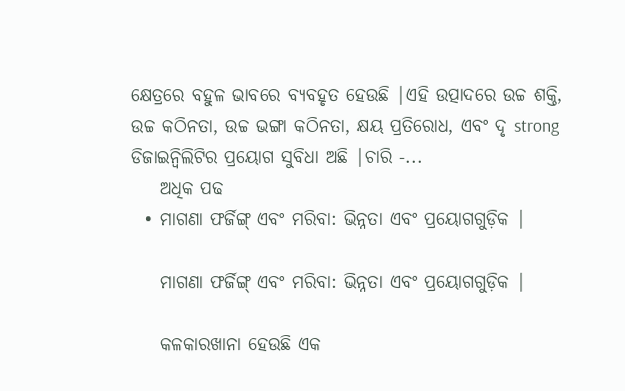କ୍ଷେତ୍ରରେ ବହୁଳ ଭାବରେ ବ୍ୟବହୃତ ହେଉଛି |ଏହି ଉତ୍ପାଦରେ ଉଚ୍ଚ ଶକ୍ତି, ଉଚ୍ଚ କଠିନତା, ଉଚ୍ଚ ଭଙ୍ଗା କଠିନତା, କ୍ଷୟ ପ୍ରତିରୋଧ, ଏବଂ ଦୃ strong ଡିଜାଇନ୍ବିଲିଟିର ପ୍ରୟୋଗ ସୁବିଧା ଅଛି |ଚାରି -...
    ଅଧିକ ପଢ
  • ମାଗଣା ଫର୍ଜିଙ୍ଗ୍ ଏବଂ ମରିବା: ଭିନ୍ନତା ଏବଂ ପ୍ରୟୋଗଗୁଡ଼ିକ |

    ମାଗଣା ଫର୍ଜିଙ୍ଗ୍ ଏବଂ ମରିବା: ଭିନ୍ନତା ଏବଂ ପ୍ରୟୋଗଗୁଡ଼ିକ |

    କଳକାରଖାନା ହେଉଛି ଏକ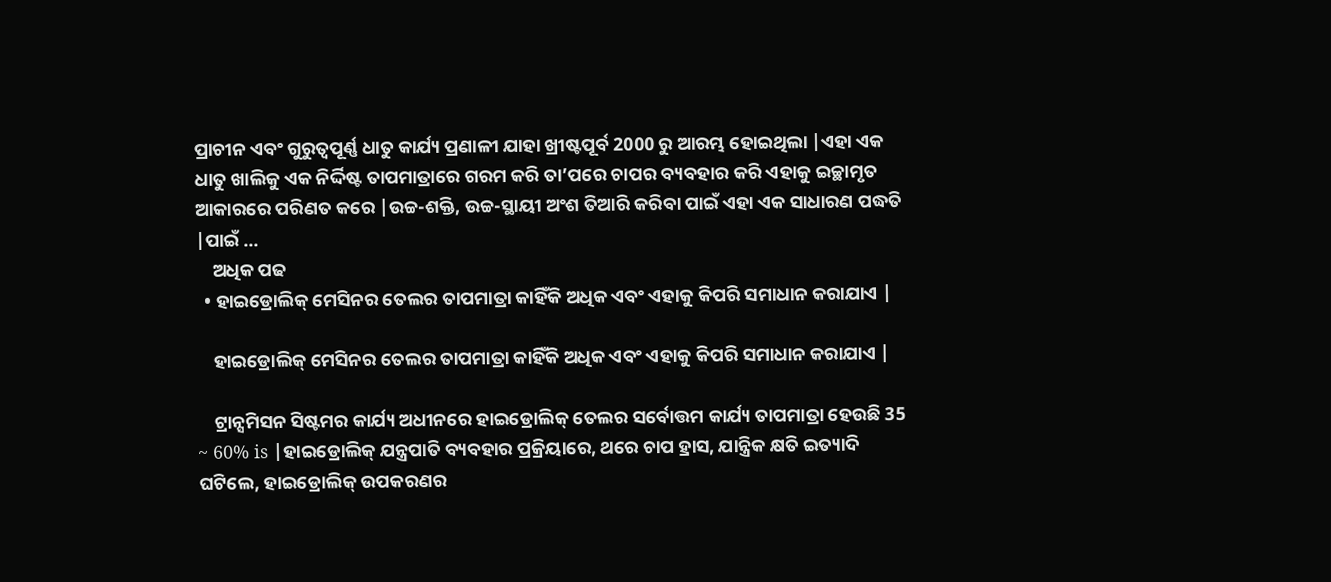ପ୍ରାଚୀନ ଏବଂ ଗୁରୁତ୍ୱପୂର୍ଣ୍ଣ ଧାତୁ କାର୍ଯ୍ୟ ପ୍ରଣାଳୀ ଯାହା ଖ୍ରୀଷ୍ଟପୂର୍ବ 2000 ରୁ ଆରମ୍ଭ ହୋଇଥିଲା |ଏହା ଏକ ଧାତୁ ଖାଲିକୁ ଏକ ନିର୍ଦ୍ଦିଷ୍ଟ ତାପମାତ୍ରାରେ ଗରମ କରି ତା’ପରେ ଚାପର ବ୍ୟବହାର କରି ଏହାକୁ ଇଚ୍ଛାମୃତ ଆକାରରେ ପରିଣତ କରେ |ଉଚ୍ଚ-ଶକ୍ତି, ଉଚ୍ଚ-ସ୍ଥାୟୀ ଅଂଶ ତିଆରି କରିବା ପାଇଁ ଏହା ଏକ ସାଧାରଣ ପଦ୍ଧତି |ପାଇଁ ...
    ଅଧିକ ପଢ
  • ହାଇଡ୍ରୋଲିକ୍ ମେସିନର ତେଲର ତାପମାତ୍ରା କାହିଁକି ଅଧିକ ଏବଂ ଏହାକୁ କିପରି ସମାଧାନ କରାଯାଏ |

    ହାଇଡ୍ରୋଲିକ୍ ମେସିନର ତେଲର ତାପମାତ୍ରା କାହିଁକି ଅଧିକ ଏବଂ ଏହାକୁ କିପରି ସମାଧାନ କରାଯାଏ |

    ଟ୍ରାନ୍ସମିସନ ସିଷ୍ଟମର କାର୍ଯ୍ୟ ଅଧୀନରେ ହାଇଡ୍ରୋଲିକ୍ ତେଲର ସର୍ବୋତ୍ତମ କାର୍ଯ୍ୟ ତାପମାତ୍ରା ହେଉଛି 35 ~ 60% is |ହାଇଡ୍ରୋଲିକ୍ ଯନ୍ତ୍ରପାତି ବ୍ୟବହାର ପ୍ରକ୍ରିୟାରେ, ଥରେ ଚାପ ହ୍ରାସ, ଯାନ୍ତ୍ରିକ କ୍ଷତି ଇତ୍ୟାଦି ଘଟିଲେ, ହାଇଡ୍ରୋଲିକ୍ ଉପକରଣର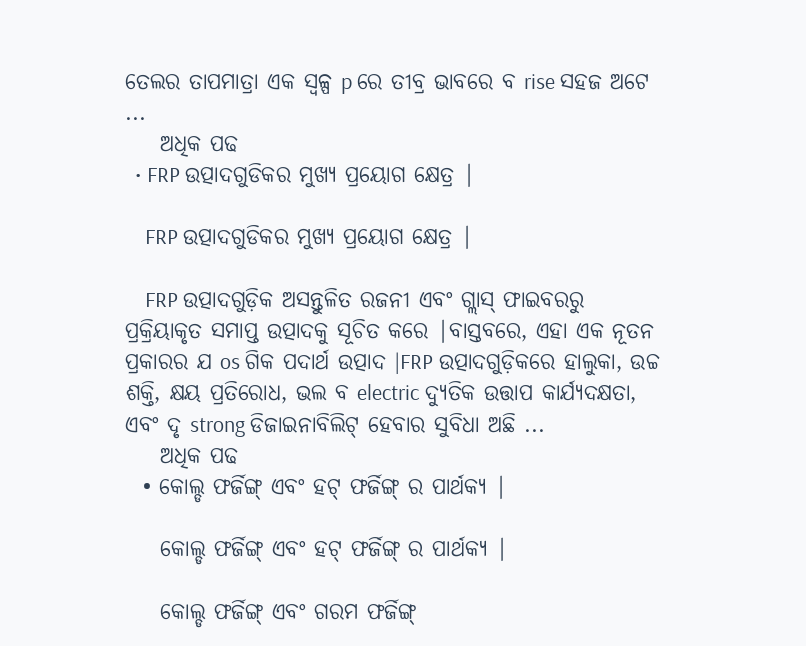ତେଲର ତାପମାତ୍ରା ଏକ ସ୍ୱଳ୍ପ p ରେ ତୀବ୍ର ଭାବରେ ବ rise ସହଜ ଅଟେ ...
    ଅଧିକ ପଢ
  • FRP ଉତ୍ପାଦଗୁଡିକର ମୁଖ୍ୟ ପ୍ରୟୋଗ କ୍ଷେତ୍ର |

    FRP ଉତ୍ପାଦଗୁଡିକର ମୁଖ୍ୟ ପ୍ରୟୋଗ କ୍ଷେତ୍ର |

    FRP ଉତ୍ପାଦଗୁଡ଼ିକ ଅସନ୍ତୁଳିତ ରଜନୀ ଏବଂ ଗ୍ଲାସ୍ ଫାଇବରରୁ ପ୍ରକ୍ରିୟାକୃତ ସମାପ୍ତ ଉତ୍ପାଦକୁ ସୂଚିତ କରେ |ବାସ୍ତବରେ, ଏହା ଏକ ନୂତନ ପ୍ରକାରର ଯ os ଗିକ ପଦାର୍ଥ ଉତ୍ପାଦ |FRP ଉତ୍ପାଦଗୁଡ଼ିକରେ ହାଲୁକା, ଉଚ୍ଚ ଶକ୍ତି, କ୍ଷୟ ପ୍ରତିରୋଧ, ଭଲ ବ electric ଦ୍ୟୁତିକ ଉତ୍ତାପ କାର୍ଯ୍ୟଦକ୍ଷତା, ଏବଂ ଦୃ strong ଡିଜାଇନାବିଲିଟ୍ ହେବାର ସୁବିଧା ଅଛି ...
    ଅଧିକ ପଢ
  • କୋଲ୍ଡ ଫର୍ଜିଙ୍ଗ୍ ଏବଂ ହଟ୍ ଫର୍ଜିଙ୍ଗ୍ ର ପାର୍ଥକ୍ୟ |

    କୋଲ୍ଡ ଫର୍ଜିଙ୍ଗ୍ ଏବଂ ହଟ୍ ଫର୍ଜିଙ୍ଗ୍ ର ପାର୍ଥକ୍ୟ |

    କୋଲ୍ଡ ଫର୍ଜିଙ୍ଗ୍ ଏବଂ ଗରମ ଫର୍ଜିଙ୍ଗ୍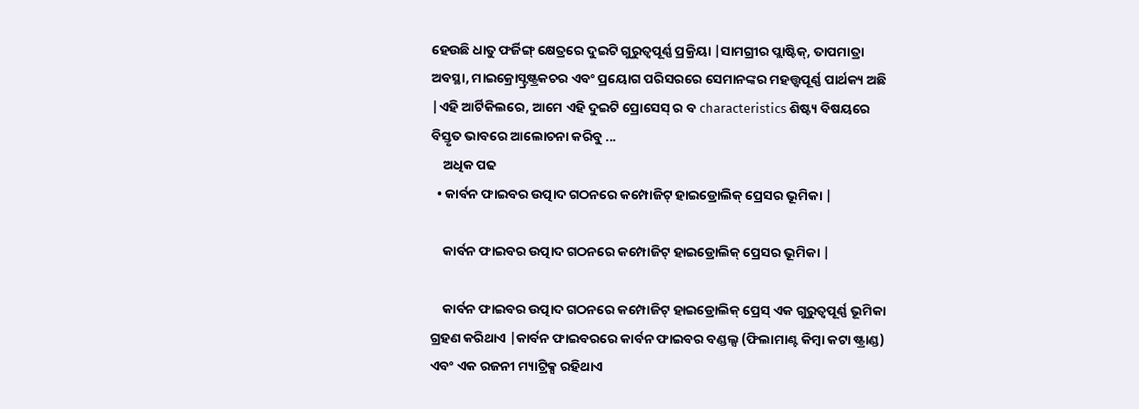ହେଉଛି ଧାତୁ ଫର୍ଜିଙ୍ଗ୍ କ୍ଷେତ୍ରରେ ଦୁଇଟି ଗୁରୁତ୍ୱପୂର୍ଣ୍ଣ ପ୍ରକ୍ରିୟା |ସାମଗ୍ରୀର ପ୍ଲାଷ୍ଟିକ୍, ତାପମାତ୍ରା ଅବସ୍ଥା, ମାଇକ୍ରୋସ୍ଟ୍ରଷ୍ଟ୍ରକଚର ଏବଂ ପ୍ରୟୋଗ ପରିସରରେ ସେମାନଙ୍କର ମହତ୍ତ୍ୱପୂର୍ଣ୍ଣ ପାର୍ଥକ୍ୟ ଅଛି |ଏହି ଆର୍ଟିକିଲରେ, ଆମେ ଏହି ଦୁଇଟି ପ୍ରୋସେସ୍ ର ବ characteristics ଶିଷ୍ଟ୍ୟ ବିଷୟରେ ବିସ୍ତୃତ ଭାବରେ ଆଲୋଚନା କରିବୁ ...
    ଅଧିକ ପଢ
  • କାର୍ବନ ଫାଇବର ଉତ୍ପାଦ ଗଠନରେ କମ୍ପୋଜିଟ୍ ହାଇଡ୍ରୋଲିକ୍ ପ୍ରେସର ଭୂମିକା |

    କାର୍ବନ ଫାଇବର ଉତ୍ପାଦ ଗଠନରେ କମ୍ପୋଜିଟ୍ ହାଇଡ୍ରୋଲିକ୍ ପ୍ରେସର ଭୂମିକା |

    କାର୍ବନ ଫାଇବର ଉତ୍ପାଦ ଗଠନରେ କମ୍ପୋଜିଟ୍ ହାଇଡ୍ରୋଲିକ୍ ପ୍ରେସ୍ ଏକ ଗୁରୁତ୍ୱପୂର୍ଣ୍ଣ ଭୂମିକା ଗ୍ରହଣ କରିଥାଏ |କାର୍ବନ ଫାଇବରରେ କାର୍ବନ ଫାଇବର ବଣ୍ଡଲ୍ସ (ଫିଲାମାଣ୍ଟ କିମ୍ବା କଟା ଷ୍ଟ୍ରାଣ୍ଡ) ଏବଂ ଏକ ରଜନୀ ମ୍ୟାଟ୍ରିକ୍ସ ରହିଥାଏ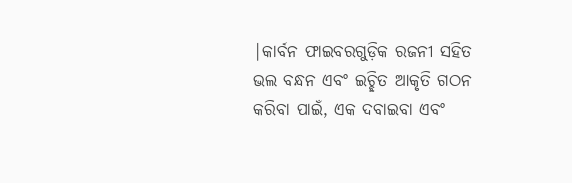|କାର୍ବନ ଫାଇବରଗୁଡ଼ିକ ରଜନୀ ସହିତ ଭଲ ବନ୍ଧନ ଏବଂ ଇଚ୍ଛିତ ଆକୃତି ଗଠନ କରିବା ପାଇଁ, ଏକ ଦବାଇବା ଏବଂ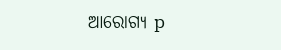ଆରୋଗ୍ୟ p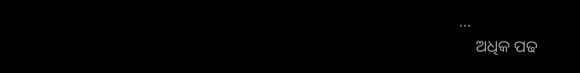...
    ଅଧିକ ପଢ